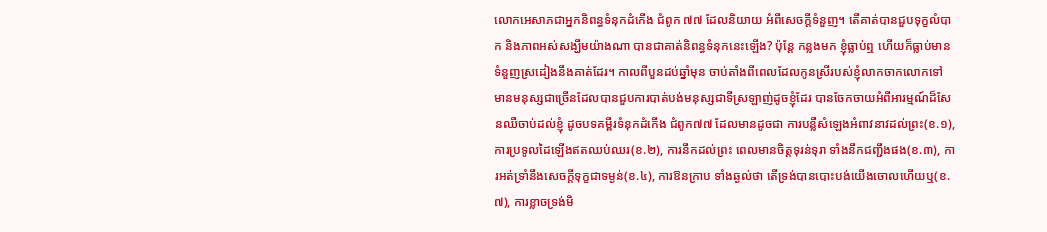លោកអេសាភជាអ្នកនិពន្ធទំនុកដំកើង ជំពូក ៧៧ ដែលនិយាយ អំពីសេចក្តីទំនួញ។ តើគាត់បានជួបទុក្ខលំបាក និងភាពអស់សង្ឃឹមយ៉ាងណា បានជាគាត់និពន្ធទំនុកនេះឡើង? ប៉ុន្តែ កន្លងមក ខ្ញុំធ្លាប់ឮ ហើយក៏ធ្លាប់មានទំនួញស្រដៀងនឹងគាត់ដែរ។ កាលពីបួនដប់ឆ្នាំមុន ចាប់តាំងពីពេលដែលកូនស្រីរបស់ខ្ញុំលាកចាកលោកទៅ មានមនុស្សជាច្រើនដែលបានជួបការបាត់បង់មនុស្សជាទីស្រឡាញ់ដូចខ្ញុំដែរ បានចែកចាយអំពីអារម្មណ៍ដ៏សែនឈឺចាប់ដល់ខ្ញុំ ដូចបទគម្ពីរទំនុកដំកើង ជំពូក៧៧ ដែលមានដូចជា ការបន្លឺសំឡេងអំពាវនាវដល់ព្រះ(ខ.១), ការប្រទូលដៃឡើងឥតឈប់ឈរ(ខ.២), ការនឹកដល់ព្រះ ពេលមានចិត្តទុរន់ទុរា ទាំងនឹកជញ្ជឹងផង(ខ.៣), ការអត់ទ្រាំនឹងសេចក្តីទុក្ខជាទម្ងន់(ខ.៤), ការឱនក្រាប ទាំងឆ្ងល់ថា តើទ្រង់បានបោះបង់យើងចោលហើយឬ(ខ.៧), ការខ្លាចទ្រង់មិ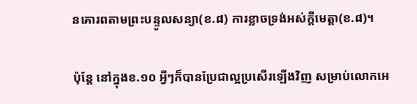នគោរពតាមព្រះបន្ទូលសន្យា(ខ.៨) ការខ្លាចទ្រង់អស់ក្តីមេត្តា(ខ.៨)។

ប៉ុន្តែ នៅក្នុងខ.១០ អ្វីៗក៏បានប្រែជាល្អប្រសើរឡើងវិញ សម្រាប់លោកអេ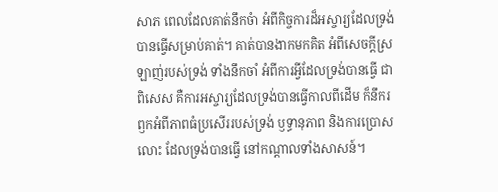សាភ ពេលដែលគាត់នឹកចំា អំពីកិច្ចការដ៏អស្ចារ្យដែលទ្រង់បានធ្វើសម្រាប់គាត់។ គាត់បានងាកមកគិត អំពីសេចក្តីស្រឡាញ់របស់ទ្រង់ ទាំងនឹកចាំ អំពីការអ្វីដែលទ្រង់បានធ្វើ ជាពិសេស គឺការអស្ចារ្យដែលទ្រង់បានធ្វើកាលពីដើម ក៏នឹករឭកអំពីភាពធំប្រសើររបស់ទ្រង់ ឫទ្ធានុភាព និងការប្រោសលោះ ដែលទ្រង់បានធ្វើ នៅកណ្តាលទាំងសាសន៍។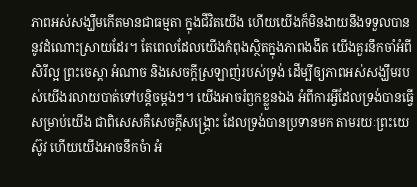ភាពអស់សង្ឃឹមកើតមានជាធម្មតា ក្នុងជីវិតយើង ហើយយើងក៏មិនងាយនឹងទទួលបាននូវដំណោះស្រាយដែរ។ តែពេលដែលយើងកំពុងស្ថិតក្នុងភាពងងឹត យើងគួរនឹកចាំអំពីសិរីល្អ ព្រះចេស្តា អំណាច និងសេចក្តីស្រឡាញ់របស់ទ្រង់ ដើម្បីឲ្យភាពអស់សង្ឃឹមរបស់យើងរលាយបាត់ទៅបន្តិចម្តងៗ។ យើងអាចរំឭកខ្លួនឯង អំពីការអ្វីដែលទ្រង់បានធ្វើសម្រាប់យើង ជាពិសេសគឺសេចក្តីសង្រ្គោះ ដែលទ្រង់បានប្រទានមក តាមរយៈព្រះយេស៊ូវ ហើយយើងអាចនឹកចំា អំ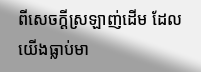ពីសេចក្តីស្រឡាញ់ដើម ដែលយើងធ្លាប់មា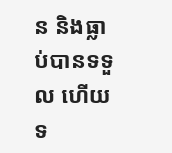ន និងធ្លាប់បានទទួល ហើយទ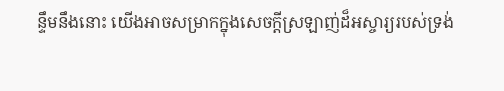ន្ទឹមនឹងនោះ យើងអាចសម្រាកក្នុងសេចក្តីស្រឡាញ់ដ៏អស្ចារ្យរបស់ទ្រង់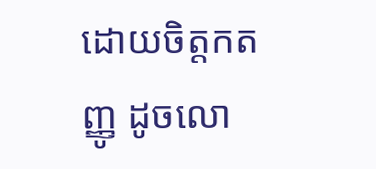ដោយចិត្តកតញ្ញូ ដូចលោ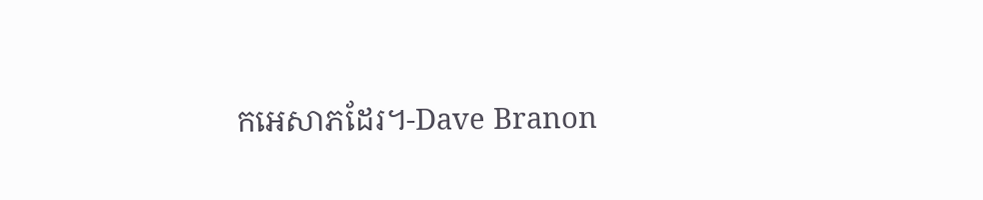កអេសាភដែរ។-Dave Branon